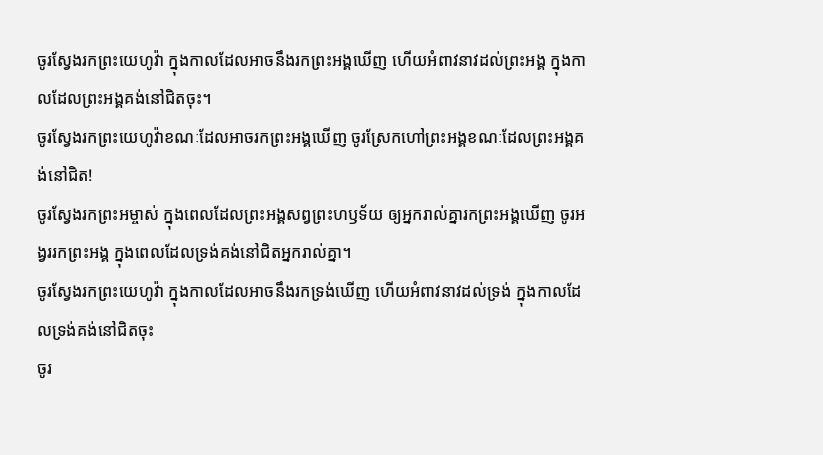ចូរស្វែងរកព្រះយេហូវ៉ា ក្នុងកាលដែលអាចនឹងរកព្រះអង្គឃើញ ហើយអំពាវនាវដល់ព្រះអង្គ ក្នុងកាលដែលព្រះអង្គគង់នៅជិតចុះ។
ចូរស្វែងរកព្រះយេហូវ៉ាខណៈដែលអាចរកព្រះអង្គឃើញ ចូរស្រែកហៅព្រះអង្គខណៈដែលព្រះអង្គគង់នៅជិត!
ចូរស្វែងរកព្រះអម្ចាស់ ក្នុងពេលដែលព្រះអង្គសព្វព្រះហឫទ័យ ឲ្យអ្នករាល់គ្នារកព្រះអង្គឃើញ ចូរអង្វររកព្រះអង្គ ក្នុងពេលដែលទ្រង់គង់នៅជិតអ្នករាល់គ្នា។
ចូរស្វែងរកព្រះយេហូវ៉ា ក្នុងកាលដែលអាចនឹងរកទ្រង់ឃើញ ហើយអំពាវនាវដល់ទ្រង់ ក្នុងកាលដែលទ្រង់គង់នៅជិតចុះ
ចូរ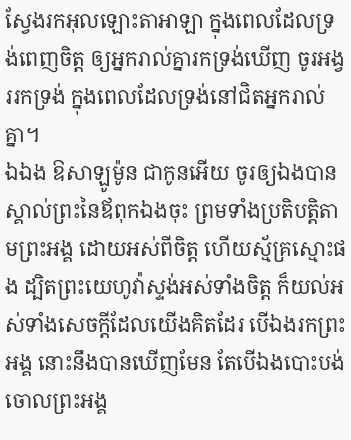ស្វែងរកអុលឡោះតាអាឡា ក្នុងពេលដែលទ្រង់ពេញចិត្ត ឲ្យអ្នករាល់គ្នារកទ្រង់ឃើញ ចូរអង្វររកទ្រង់ ក្នុងពេលដែលទ្រង់នៅជិតអ្នករាល់គ្នា។
ឯឯង ឱសាឡូម៉ូន ជាកូនអើយ ចូរឲ្យឯងបានស្គាល់ព្រះនៃឪពុកឯងចុះ ព្រមទាំងប្រតិបត្តិតាមព្រះអង្គ ដោយអស់ពីចិត្ត ហើយស្ម័គ្រស្មោះផង ដ្បិតព្រះយេហូវ៉ាស្ទង់អស់ទាំងចិត្ត ក៏យល់អស់ទាំងសេចក្ដីដែលយើងគិតដែរ បើឯងរកព្រះអង្គ នោះនឹងបានឃើញមែន តែបើឯងបោះបង់ចោលព្រះអង្គ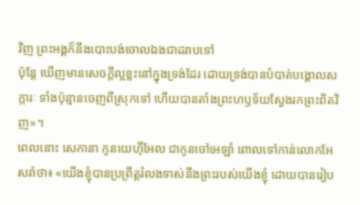វិញ ព្រះអង្គក៏នឹងបោះបង់ចោលឯងជាដរាបទៅ
ប៉ុន្តែ ឃើញមានសេចក្ដីល្អខ្លះនៅក្នុងទ្រង់ដែរ ដោយទ្រង់បានបំបាត់បង្គោលសក្ការៈ ទាំងប៉ុន្មានចេញពីស្រុកទៅ ហើយបានតាំងព្រះហឫទ័យស្វែងរកព្រះពិតវិញ»។
ពេលនោះ សេកានា កូនយេហ៊ីអែល ជាកូនចៅអេឡាំ ពោលទៅកាន់លោកអែសរ៉ាថា៖ «យើងខ្ញុំបានប្រព្រឹត្តរំលងទាស់នឹងព្រះរបស់យើងខ្ញុំ ដោយបានរៀប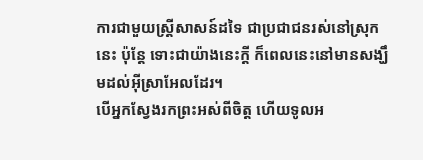ការជាមួយស្ដ្រីសាសន៍ដទៃ ជាប្រជាជនរស់នៅស្រុកនេះ ប៉ុន្តែ ទោះជាយ៉ាងនេះក្ដី ក៏ពេលនេះនៅមានសង្ឃឹមដល់អ៊ីស្រាអែលដែរ។
បើអ្នកស្វែងរកព្រះអស់ពីចិត្ត ហើយទូលអ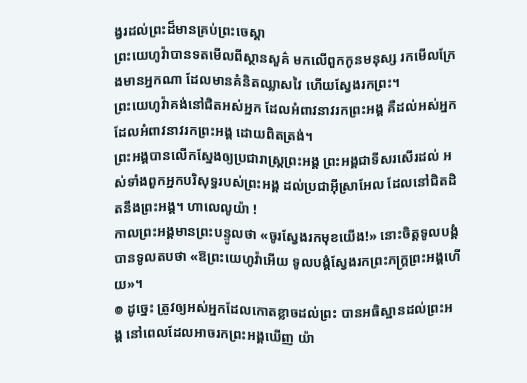ង្វរដល់ព្រះដ៏មានគ្រប់ព្រះចេស្តា
ព្រះយេហូវ៉ាបានទតមើលពីស្ថានសួគ៌ មកលើពួកកូនមនុស្ស រកមើលក្រែងមានអ្នកណា ដែលមានគំនិតឈ្លាសវៃ ហើយស្វែងរកព្រះ។
ព្រះយេហូវ៉ាគង់នៅជិតអស់អ្នក ដែលអំពាវនាវរកព្រះអង្គ គឺដល់អស់អ្នកដែលអំពាវនាវរកព្រះអង្គ ដោយពិតត្រង់។
ព្រះអង្គបានលើកស្នែងឲ្យប្រជារាស្ត្រព្រះអង្គ ព្រះអង្គជាទីសរសើរដល់ អស់ទាំងពួកអ្នកបរិសុទ្ធរបស់ព្រះអង្គ ដល់ប្រជាអ៊ីស្រាអែល ដែលនៅជិតដិតនឹងព្រះអង្គ។ ហាលេលូយ៉ា !
កាលព្រះអង្គមានព្រះបន្ទូលថា «ចូរស្វែងរកមុខយើង!» នោះចិត្តទូលបង្គំបានទូលតបថា «ឱព្រះយេហូវ៉ាអើយ ទូលបង្គំស្វែងរកព្រះភក្ត្រព្រះអង្គហើយ»។
៙ ដូច្នេះ ត្រូវឲ្យអស់អ្នកដែលកោតខ្លាចដល់ព្រះ បានអធិស្ឋានដល់ព្រះអង្គ នៅពេលដែលអាចរកព្រះអង្គឃើញ យ៉ា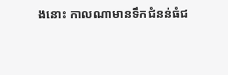ងនោះ កាលណាមានទឹកជំនន់ធំជ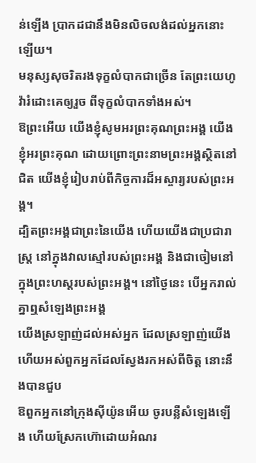ន់ឡើង ប្រាកដជានឹងមិនលិចលង់ដល់អ្នកនោះឡើយ។
មនុស្សសុចរិតរងទុក្ខលំបាកជាច្រើន តែព្រះយេហូវ៉ារំដោះគេឲ្យរួច ពីទុក្ខលំបាកទាំងអស់។
ឱព្រះអើយ យើងខ្ញុំសូមអរព្រះគុណព្រះអង្គ យើងខ្ញុំអរព្រះគុណ ដោយព្រោះព្រះនាមព្រះអង្គស្ថិតនៅជិត យើងខ្ញុំរៀបរាប់ពីកិច្ចការដ៏អស្ចារ្យរបស់ព្រះអង្គ។
ដ្បិតព្រះអង្គជាព្រះនៃយើង ហើយយើងជាប្រជារាស្ត្រ នៅក្នុងវាលស្មៅរបស់ព្រះអង្គ និងជាចៀមនៅក្នុងព្រះហស្តរបស់ព្រះអង្គ។ នៅថ្ងៃនេះ បើអ្នករាល់គ្នាឮសំឡេងព្រះអង្គ
យើងស្រឡាញ់ដល់អស់អ្នក ដែលស្រឡាញ់យើង ហើយអស់ពួកអ្នកដែលស្វែងរកអស់ពីចិត្ត នោះនឹងបានជួប
ឱពួកអ្នកនៅក្រុងស៊ីយ៉ូនអើយ ចូរបន្លឺសំឡេងឡើង ហើយស្រែកហ៊ោដោយអំណរ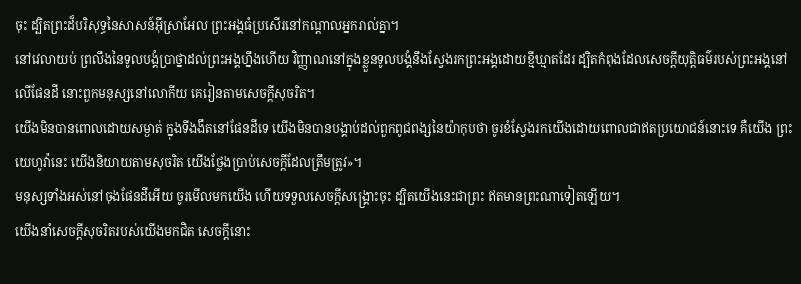ចុះ ដ្បិតព្រះដ៏បរិសុទ្ធនៃសាសន៍អ៊ីស្រាអែល ព្រះអង្គធំប្រសើរនៅកណ្ដាលអ្នករាល់គ្នា។
នៅវេលាយប់ ព្រលឹងនៃទូលបង្គំប្រាថ្នាដល់ព្រះអង្គហ្នឹងហើយ វិញ្ញាណនៅក្នុងខ្លួនទូលបង្គំនឹងស្វែងរកព្រះអង្គដោយខ្មីឃ្មាតដែរ ដ្បិតកំពុងដែលសេចក្ដីយុត្តិធម៌របស់ព្រះអង្គនៅលើផែនដី នោះពួកមនុស្សនៅលោកីយ គេរៀនតាមសេចក្ដីសុចរិត។
យើងមិនបានពោលដោយសម្ងាត់ ក្នុងទីងងឹតនៅផែនដីទេ យើងមិនបានបង្គាប់ដល់ពួកពូជពង្សនៃយ៉ាកុបថា ចូរខំស្វែងរកយើងដោយពោលជាឥតប្រយោជន៍នោះទេ គឺយើង ព្រះយេហូវ៉ានេះ យើងនិយាយតាមសុចរិត យើងថ្លែងប្រាប់សេចក្ដីដែលត្រឹមត្រូវ»។
មនុស្សទាំងអស់នៅចុងផែនដីអើយ ចូរមើលមកយើង ហើយទទួលសេចក្ដីសង្គ្រោះចុះ ដ្បិតយើងនេះជាព្រះ ឥតមានព្រះណាទៀតឡើយ។
យើងនាំសេចក្ដីសុចរិតរបស់យើងមកជិត សេចក្ដីនោះ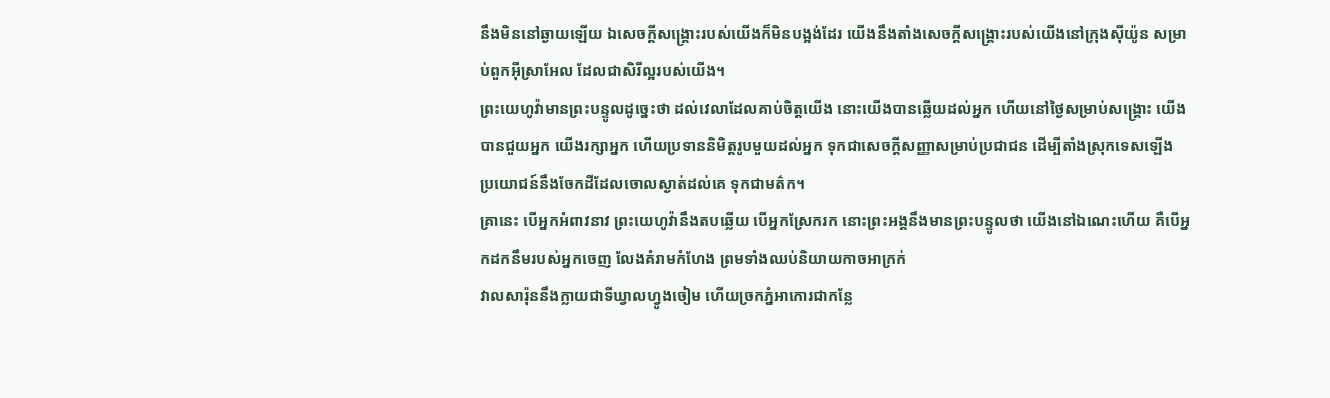នឹងមិននៅឆ្ងាយឡើយ ឯសេចក្ដីសង្គ្រោះរបស់យើងក៏មិនបង្អង់ដែរ យើងនឹងតាំងសេចក្ដីសង្គ្រោះរបស់យើងនៅក្រុងស៊ីយ៉ូន សម្រាប់ពួកអ៊ីស្រាអែល ដែលជាសិរីល្អរបស់យើង។
ព្រះយេហូវ៉ាមានព្រះបន្ទូលដូច្នេះថា ដល់វេលាដែលគាប់ចិត្តយើង នោះយើងបានឆ្លើយដល់អ្នក ហើយនៅថ្ងៃសម្រាប់សង្គ្រោះ យើងបានជួយអ្នក យើងរក្សាអ្នក ហើយប្រទាននិមិត្តរូបមួយដល់អ្នក ទុកជាសេចក្ដីសញ្ញាសម្រាប់ប្រជាជន ដើម្បីតាំងស្រុកទេសឡើង ប្រយោជន៍នឹងចែកដីដែលចោលស្ងាត់ដល់គេ ទុកជាមត៌ក។
គ្រានេះ បើអ្នកអំពាវនាវ ព្រះយេហូវ៉ានឹងតបឆ្លើយ បើអ្នកស្រែករក នោះព្រះអង្គនឹងមានព្រះបន្ទូលថា យើងនៅឯណេះហើយ គឺបើអ្នកដកនឹមរបស់អ្នកចេញ លែងគំរាមកំហែង ព្រមទាំងឈប់និយាយកាចអាក្រក់
វាលសារ៉ុននឹងក្លាយជាទីឃ្វាលហ្វូងចៀម ហើយច្រកភ្នំអាកោរជាកន្លែ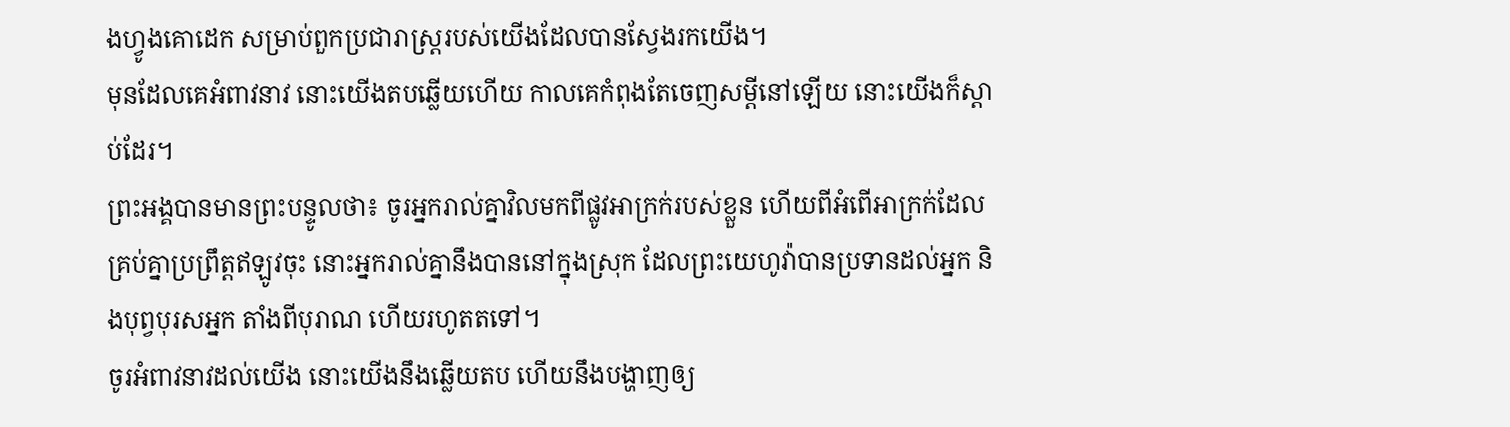ងហ្វូងគោដេក សម្រាប់ពួកប្រជារាស្ត្ររបស់យើងដែលបានស្វែងរកយើង។
មុនដែលគេអំពាវនាវ នោះយើងតបឆ្លើយហើយ កាលគេកំពុងតែចេញសម្ដីនៅឡើយ នោះយើងក៏ស្តាប់ដែរ។
ព្រះអង្គបានមានព្រះបន្ទូលថា៖ ចូរអ្នករាល់គ្នាវិលមកពីផ្លូវអាក្រក់របស់ខ្លួន ហើយពីអំពើអាក្រក់ដែលគ្រប់គ្នាប្រព្រឹត្តឥឡូវចុះ នោះអ្នករាល់គ្នានឹងបាននៅក្នុងស្រុក ដែលព្រះយេហូវ៉ាបានប្រទានដល់អ្នក និងបុព្វបុរសអ្នក តាំងពីបុរាណ ហើយរហូតតទៅ។
ចូរអំពាវនាវដល់យើង នោះយើងនឹងឆ្លើយតប ហើយនឹងបង្ហាញឲ្យ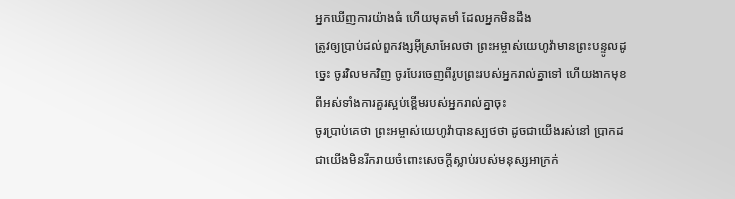អ្នកឃើញការយ៉ាងធំ ហើយមុតមាំ ដែលអ្នកមិនដឹង
ត្រូវឲ្យប្រាប់ដល់ពួកវង្សអ៊ីស្រាអែលថា ព្រះអម្ចាស់យេហូវ៉ាមានព្រះបន្ទូលដូច្នេះ ចូរវិលមកវិញ ចូរបែរចេញពីរូបព្រះរបស់អ្នករាល់គ្នាទៅ ហើយងាកមុខពីអស់ទាំងការគួរស្អប់ខ្ពើមរបស់អ្នករាល់គ្នាចុះ
ចូរប្រាប់គេថា ព្រះអម្ចាស់យេហូវ៉ាបានស្បថថា ដូចជាយើងរស់នៅ ប្រាកដជាយើងមិនរីករាយចំពោះសេចក្ដីស្លាប់របស់មនុស្សអាក្រក់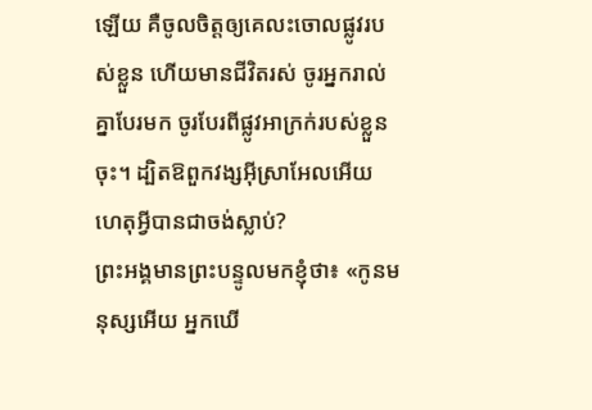ឡើយ គឺចូលចិត្តឲ្យគេលះចោលផ្លូវរបស់ខ្លួន ហើយមានជីវិតរស់ ចូរអ្នករាល់គ្នាបែរមក ចូរបែរពីផ្លូវអាក្រក់របស់ខ្លួនចុះ។ ដ្បិតឱពួកវង្សអ៊ីស្រាអែលអើយ ហេតុអ្វីបានជាចង់ស្លាប់?
ព្រះអង្គមានព្រះបន្ទូលមកខ្ញុំថា៖ «កូនមនុស្សអើយ អ្នកឃើ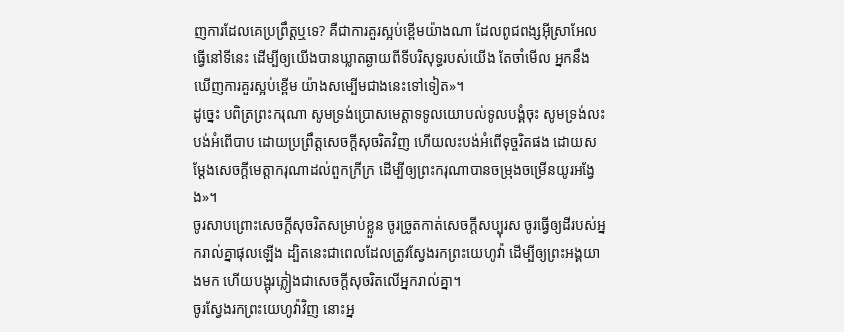ញការដែលគេប្រព្រឹត្តឬទេ? គឺជាការគួរស្អប់ខ្ពើមយ៉ាងណា ដែលពូជពង្សអ៊ីស្រាអែលធ្វើនៅទីនេះ ដើម្បីឲ្យយើងបានឃ្លាតឆ្ងាយពីទីបរិសុទ្ធរបស់យើង តែចាំមើល អ្នកនឹងឃើញការគួរស្អប់ខ្ពើម យ៉ាងសម្បើមជាងនេះទៅទៀត»។
ដូច្នេះ បពិត្រព្រះករុណា សូមទ្រង់ប្រោសមេត្តាទទូលយោបល់ទូលបង្គំចុះ សូមទ្រង់លះបង់អំពើបាប ដោយប្រព្រឹត្តសេចក្ដីសុចរិតវិញ ហើយលះបង់អំពើទុច្ចរិតផង ដោយសម្ដែងសេចក្ដីមេត្តាករុណាដល់ពួកក្រីក្រ ដើម្បីឲ្យព្រះករុណាបានចម្រុងចម្រើនយូរអង្វែង»។
ចូរសាបព្រោះសេចក្ដីសុចរិតសម្រាប់ខ្លួន ចូរច្រូតកាត់សេចក្ដីសប្បុរស ចូរធ្វើឲ្យដីរបស់អ្នករាល់គ្នាផុលឡើង ដ្បិតនេះជាពេលដែលត្រូវស្វែងរកព្រះយេហូវ៉ា ដើម្បីឲ្យព្រះអង្គយាងមក ហើយបង្អុរភ្លៀងជាសេចក្ដីសុចរិតលើអ្នករាល់គ្នា។
ចូរស្វែងរកព្រះយេហូវ៉ាវិញ នោះអ្ន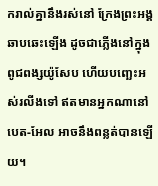ករាល់គ្នានឹងរស់នៅ ក្រែងព្រះអង្គឆាបឆេះឡើង ដូចជាភ្លើងនៅក្នុងពូជពង្សយ៉ូសែប ហើយបញ្ឆេះអស់រលីងទៅ ឥតមានអ្នកណានៅបេត-អែល អាចនឹងពន្លត់បានឡើយ។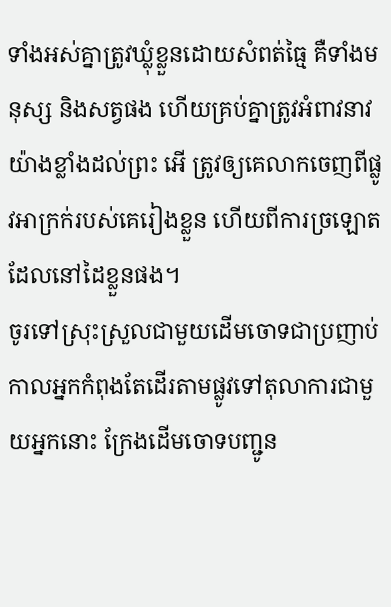ទាំងអស់គ្នាត្រូវឃ្លុំខ្លួនដោយសំពត់ធ្មៃ គឺទាំងមនុស្ស និងសត្វផង ហើយគ្រប់គ្នាត្រូវអំពាវនាវយ៉ាងខ្លាំងដល់ព្រះ អើ ត្រូវឲ្យគេលាកចេញពីផ្លូវអាក្រក់របស់គេរៀងខ្លួន ហើយពីការច្រឡោតដែលនៅដៃខ្លួនផង។
ចូរទៅស្រុះស្រួលជាមួយដើមចោទជាប្រញាប់ កាលអ្នកកំពុងតែដើរតាមផ្លូវទៅតុលាការជាមួយអ្នកនោះ ក្រែងដើមចោទបញ្ជូន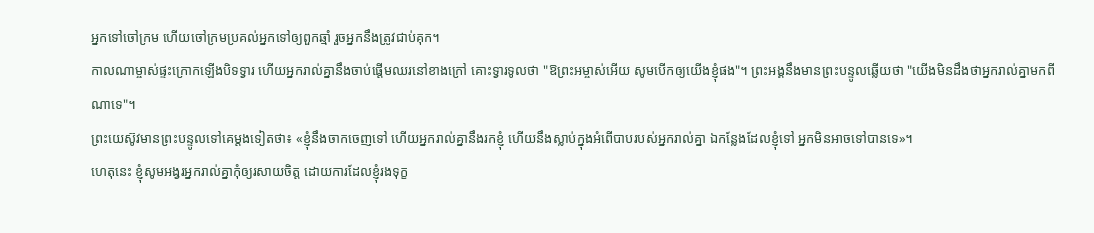អ្នកទៅចៅក្រម ហើយចៅក្រមប្រគល់អ្នកទៅឲ្យពួកឆ្មាំ រួចអ្នកនឹងត្រូវជាប់គុក។
កាលណាម្ចាស់ផ្ទះក្រោកឡើងបិទទ្វារ ហើយអ្នករាល់គ្នានឹងចាប់ផ្តើមឈរនៅខាងក្រៅ គោះទ្វារទូលថា "ឱព្រះអម្ចាស់អើយ សូមបើកឲ្យយើងខ្ញុំផង"។ ព្រះអង្គនឹងមានព្រះបន្ទូលឆ្លើយថា "យើងមិនដឹងថាអ្នករាល់គ្នាមកពីណាទេ"។
ព្រះយេស៊ូវមានព្រះបន្ទូលទៅគេម្តងទៀតថា៖ «ខ្ញុំនឹងចាកចេញទៅ ហើយអ្នករាល់គ្នានឹងរកខ្ញុំ ហើយនឹងស្លាប់ក្នុងអំពើបាបរបស់អ្នករាល់គ្នា ឯកន្លែងដែលខ្ញុំទៅ អ្នកមិនអាចទៅបានទេ»។
ហេតុនេះ ខ្ញុំសូមអង្វរអ្នករាល់គ្នាកុំឲ្យរសាយចិត្ត ដោយការដែលខ្ញុំរងទុក្ខ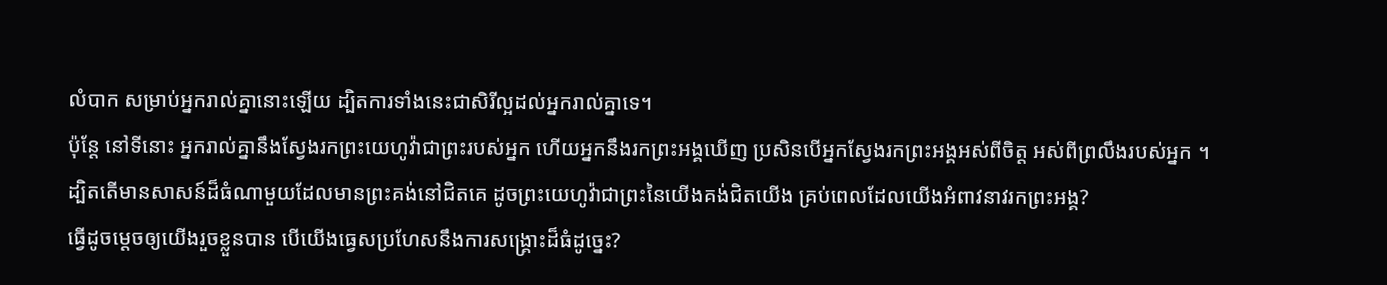លំបាក សម្រាប់អ្នករាល់គ្នានោះឡើយ ដ្បិតការទាំងនេះជាសិរីល្អដល់អ្នករាល់គ្នាទេ។
ប៉ុន្តែ នៅទីនោះ អ្នករាល់គ្នានឹងស្វែងរកព្រះយេហូវ៉ាជាព្រះរបស់អ្នក ហើយអ្នកនឹងរកព្រះអង្គឃើញ ប្រសិនបើអ្នកស្វែងរកព្រះអង្គអស់ពីចិត្ត អស់ពីព្រលឹងរបស់អ្នក ។
ដ្បិតតើមានសាសន៍ដ៏ធំណាមួយដែលមានព្រះគង់នៅជិតគេ ដូចព្រះយេហូវ៉ាជាព្រះនៃយើងគង់ជិតយើង គ្រប់ពេលដែលយើងអំពាវនាវរកព្រះអង្គ?
ធ្វើដូចម្តេចឲ្យយើងរួចខ្លួនបាន បើយើងធ្វេសប្រហែសនឹងការសង្គ្រោះដ៏ធំដូច្នេះ?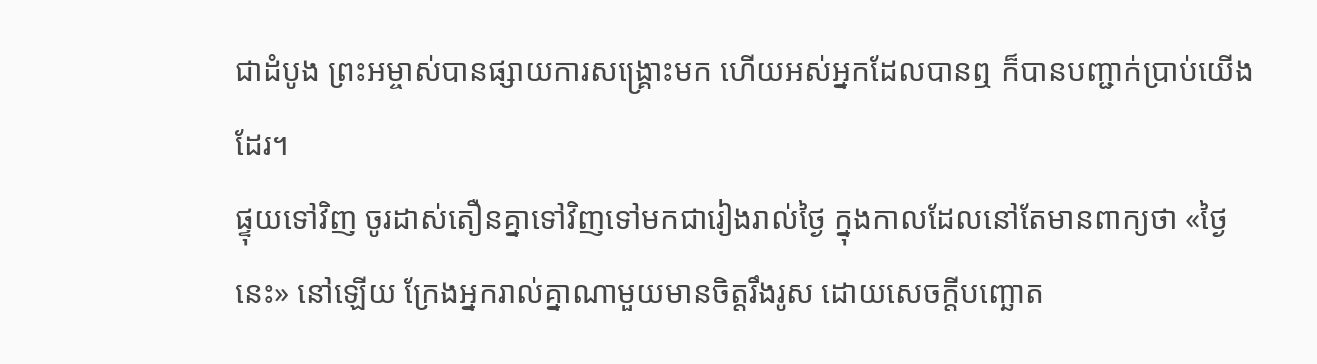ជាដំបូង ព្រះអម្ចាស់បានផ្សាយការសង្គ្រោះមក ហើយអស់អ្នកដែលបានឮ ក៏បានបញ្ជាក់ប្រាប់យើងដែរ។
ផ្ទុយទៅវិញ ចូរដាស់តឿនគ្នាទៅវិញទៅមកជារៀងរាល់ថ្ងៃ ក្នុងកាលដែលនៅតែមានពាក្យថា «ថ្ងៃនេះ» នៅឡើយ ក្រែងអ្នករាល់គ្នាណាមួយមានចិត្តរឹងរូស ដោយសេចក្តីបញ្ឆោត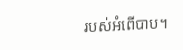របស់អំពើបាប។